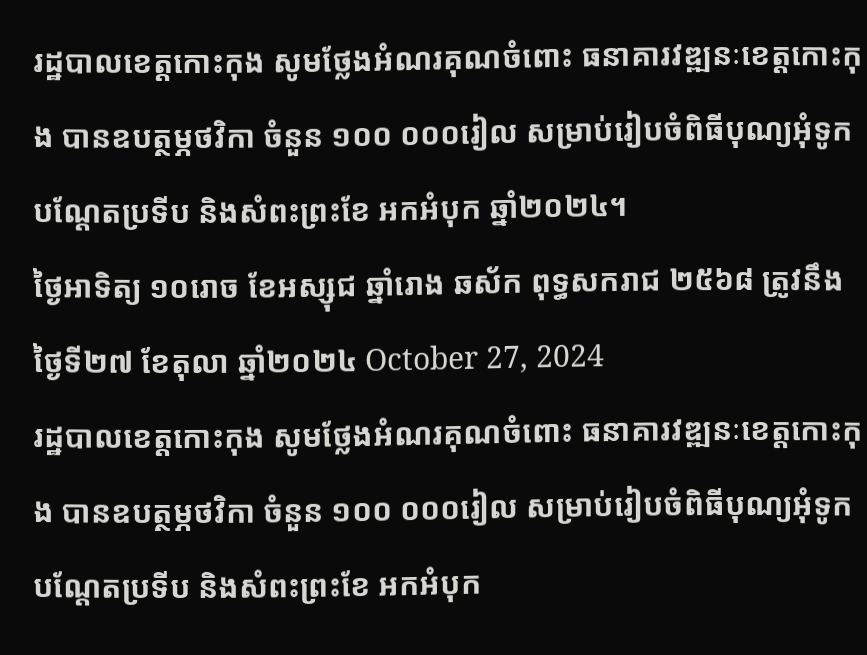រដ្ឋបាលខេត្តកោះកុង សូមថ្លែងអំណរគុណចំពោះ ធនាគារវឌ្ឍនៈខេត្តកោះកុង បានឧបត្ថម្ភថវិកា ចំនួន ១០០ ០០០រៀល សម្រាប់រៀបចំពិធីបុណ្យអុំទូក បណ្តែតប្រទីប និងសំពះព្រះខែ អកអំបុក ឆ្នាំ២០២៤។
ថ្ងៃអាទិត្យ ១០រោច ខែអស្សុជ ឆ្នាំរោង ឆស័ក ពុទ្ធសករាជ ២៥៦៨ ត្រូវនឹងថ្ងៃទី២៧ ខែតុលា ឆ្នាំ២០២៤ October 27, 2024
រដ្ឋបាលខេត្តកោះកុង សូមថ្លែងអំណរគុណចំពោះ ធនាគារវឌ្ឍនៈខេត្តកោះកុង បានឧបត្ថម្ភថវិកា ចំនួន ១០០ ០០០រៀល សម្រាប់រៀបចំពិធីបុណ្យអុំទូក បណ្តែតប្រទីប និងសំពះព្រះខែ អកអំបុក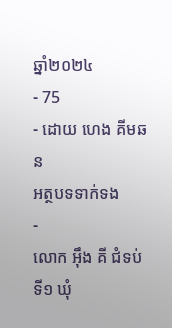ឆ្នាំ២០២៤
- 75
- ដោយ ហេង គីមឆន
អត្ថបទទាក់ទង
-
លោក អុឹង គី ជំទប់ទី១ ឃុំ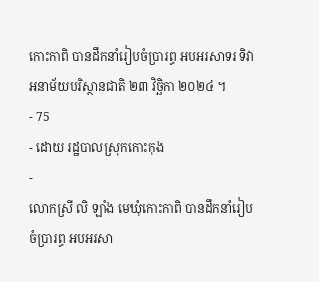កោះកាពិ បានដឹកនាំរៀបចំប្រារព្ធ អបអរសាទរ ទិវាអនាម័យបរិស្ថានជាតិ ២៣ វិច្ឆិកា ២០២៤ ។
- 75
- ដោយ រដ្ឋបាលស្រុកកោះកុង
-
លោកស្រី លិ ឡាំង មេឃុំកោះកាពិ បានដឹកនាំរៀបចំប្រារព្ធ អបអរសា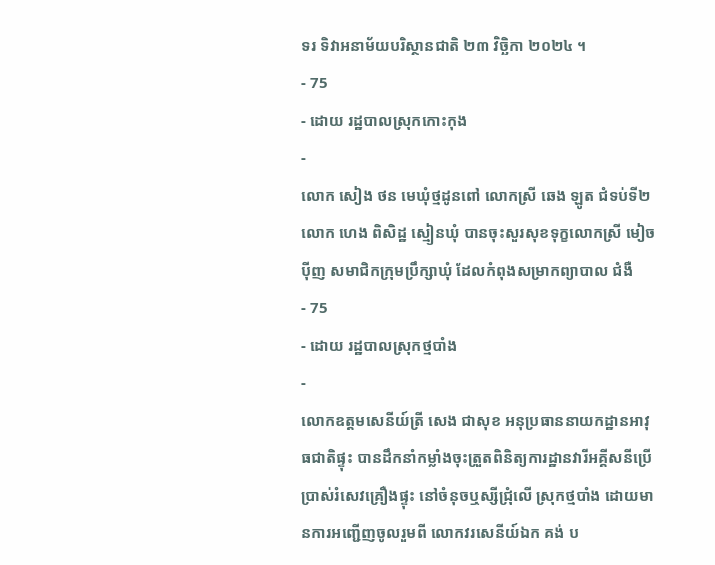ទរ ទិវាអនាម័យបរិស្ថានជាតិ ២៣ វិច្ឆិកា ២០២៤ ។
- 75
- ដោយ រដ្ឋបាលស្រុកកោះកុង
-
លោក សៀង ថន មេឃុំថ្មដូនពៅ លោកស្រី ឆេង ឡូត ជំទប់ទី២ លោក ហេង ពិសិដ្ឋ ស្មៀនឃុំ បានចុះសួរសុខទុក្ខលោកស្រី មៀច ប៉ីញ សមាជិកក្រុមប្រឹក្សាឃុំ ដែលកំពុងសម្រាកព្យាបាល ជំងឺ
- 75
- ដោយ រដ្ឋបាលស្រុកថ្មបាំង
-
លោកឧត្តមសេនីយ៍ត្រី សេង ជាសុខ អនុប្រធាននាយកដ្ឋានអាវុធជាតិផ្ទុះ បានដឹកនាំកម្លាំងចុះត្រួតពិនិត្យការដ្ឋានវារីអគ្គីសនីប្រើប្រាស់រំសេវគ្រឿងផ្ទុះ នៅចំនុចឬស្សីជ្រុំលើ ស្រុកថ្មបាំង ដោយមានការអញ្ជេីញចូលរួមពី លោកវរសេនីយ៍ឯក គង់ ប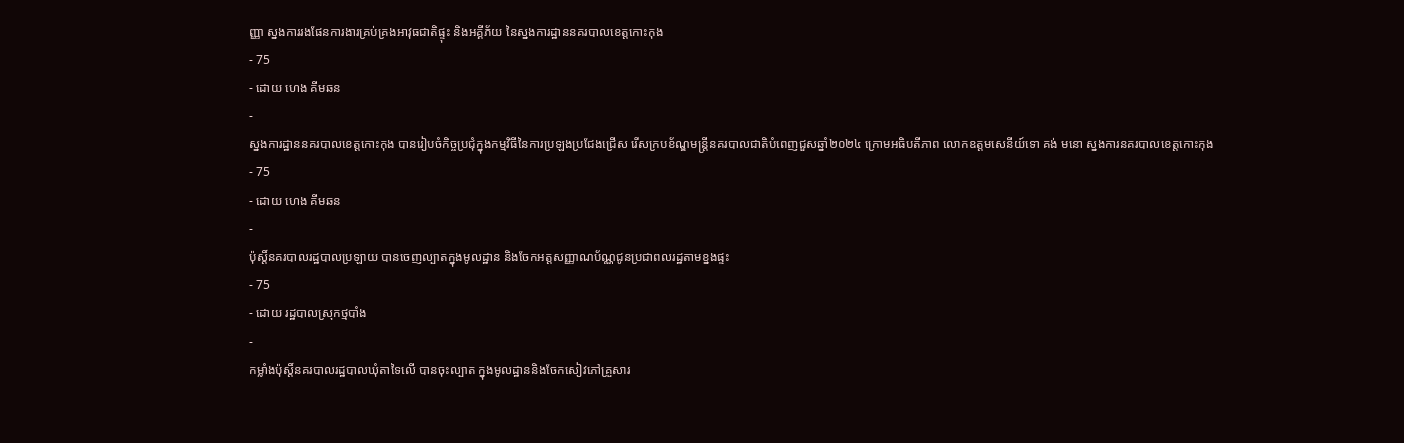ញ្ញា ស្នងការរងផែនការងារគ្រប់គ្រងអាវុធជាតិផ្ទុះ និងអគ្គីភ័យ នៃស្នងការដ្ឋាននគរបាលខេត្តកោះកុង
- 75
- ដោយ ហេង គីមឆន
-
ស្នងការដ្ឋាននគរបាលខេត្តកោះកុង បានរៀបចំកិច្ចប្រជុំក្នុងកម្មវិធីនៃការប្រឡងប្រជែងជ្រើស រើសក្របខ័ណ្ឌមន្ត្រីនគរបាលជាតិបំពេញជួសឆ្នាំ២០២៤ ក្រោមអធិបតីភាព លោកឧត្តមសេនីយ៍ទោ គង់ មនោ ស្នងការនគរបាលខេត្តកោះកុង
- 75
- ដោយ ហេង គីមឆន
-
ប៉ុស្តិ៍នគរបាលរដ្ឋបាលប្រឡាយ បានចេញល្បាតក្នុងមូលដ្ឋាន និងចែកអត្តសញ្ញាណប័ណ្ណជូនប្រជាពលរដ្ឋតាមខ្នងផ្ទះ
- 75
- ដោយ រដ្ឋបាលស្រុកថ្មបាំង
-
កម្លាំងប៉ុស្តិ៍នគរបាលរដ្ឋបាលឃុំតាទៃលើ បានចុះល្បាត ក្នុងមូលដ្ឋាននិងចែកសៀវភៅគ្រួសារ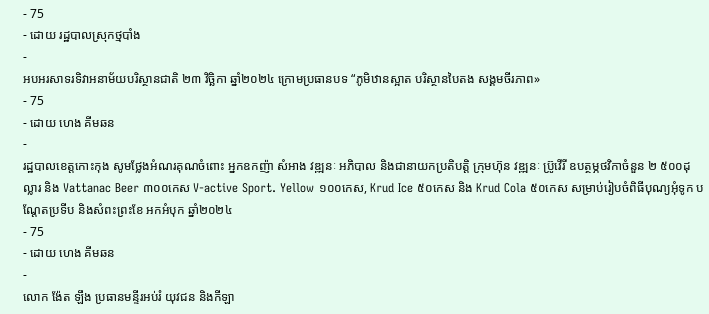- 75
- ដោយ រដ្ឋបាលស្រុកថ្មបាំង
-
អបអរសាទរទិវាអនាម័យបរិស្ថានជាតិ ២៣ វិច្ឆិកា ឆ្នាំ២០២៤ ក្រោមប្រធានបទ “ភូមិឋានស្អាត បរិស្ថានបៃតង សង្គមចីរភាព»
- 75
- ដោយ ហេង គីមឆន
-
រដ្ឋបាលខេត្តកោះកុង សូមថ្លែងអំណរគុណចំពោះ អ្នកឧកញ៉ា សំអាង វឌ្ឍនៈ អភិបាល និងជានាយកប្រតិបត្ដិ ក្រុមហ៊ុន វឌ្ឍនៈ ប្រ៊ូវើរី ឧបត្ថម្ភថវិកាចំនួន ២ ៥០០ដុល្លារ និង Vattanac Beer ៣០០កេស V-active Sport. Yellow ១០០កេស, Krud Ice ៥០កេស និង Krud Cola ៥០កេស សម្រាប់រៀបចំពិធីបុណ្យអុំទូក បណ្តែតប្រទីប និងសំពះព្រះខែ អកអំបុក ឆ្នាំ២០២៤
- 75
- ដោយ ហេង គីមឆន
-
លោក ង៉ែត ឡឹង ប្រធានមន្ទីរអប់រំ យុវជន និងកីឡា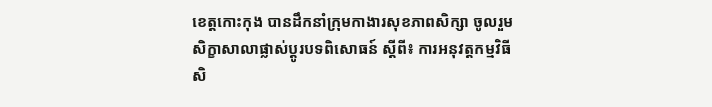ខេត្តកោះកុង បានដឹកនាំក្រុមកាងារសុខភាពសិក្សា ចូលរួមសិក្ខាសាលាផ្លាស់ប្តូរបទពិសោធន៍ ស្តីពី៖ ការអនុវត្តកម្មវិធីសិ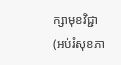ក្សាមុខវិជ្ជា (អប់រំសុខភា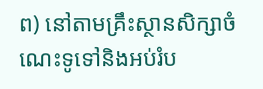ព) នៅតាមគ្រឹះស្ថានសិក្សាចំណេះទូទៅនិងអប់រំប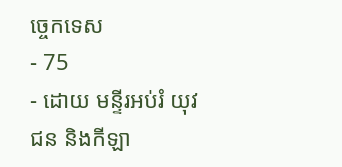ច្ចេកទេស
- 75
- ដោយ មន្ទីរអប់រំ យុវជន និងកីឡា